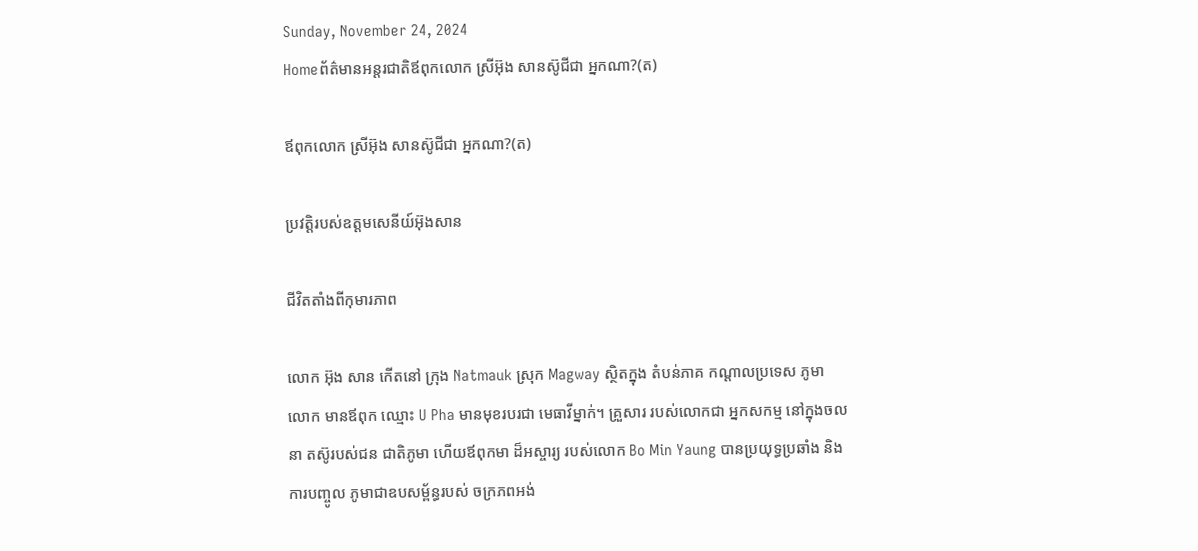Sunday, November 24, 2024
Homeព័ត៌មានអន្តរជាតិឪពុកលោក ស្រីអ៊ុង សានស៊ូជីជា អ្នកណា?(ត)

ឪពុកលោក ស្រីអ៊ុង សានស៊ូជីជា អ្នកណា?(ត)

ប្រវតិ្តរបស់ឧត្តមសេនីយ៍អ៊ុងសាន

ជីវិតតាំងពីកុមារភាព

លោក អ៊ុង សាន កើតនៅ ក្រុង Natmauk ស្រុក Magway ស្ថិតក្នុង តំបន់ភាគ កណ្តាលប្រទេស ភូមា លោក មានឪពុក ឈ្មោះ U Pha មានមុខរបរជា មេធាវីម្នាក់។ គ្រួសារ របស់លោកជា អ្នកសកម្ម នៅក្នុងចលនា តស៊ូរបស់ជន ជាតិភូមា ហើយឪពុកមា ដ៏អស្ចារ្យ របស់លោក Bo Min Yaung បានប្រយុទ្ធប្រឆាំង និងការបញ្ចូល ភូមាជាឧបសម្ព័ន្ធរបស់ ចក្រភពអង់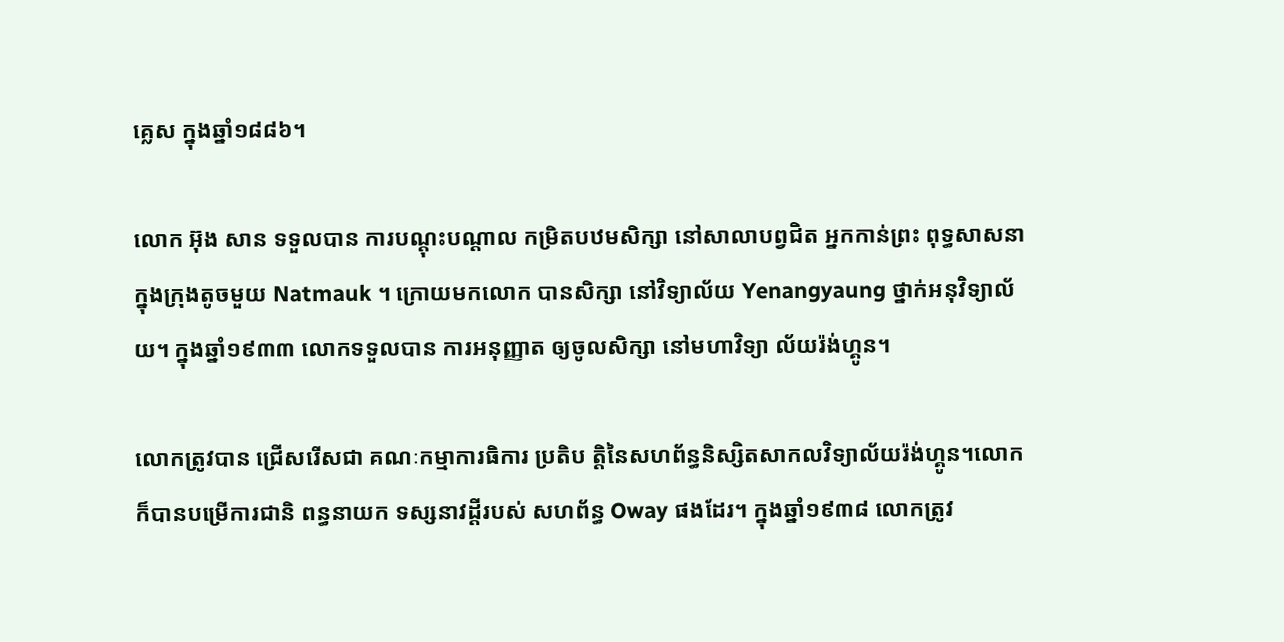គ្លេស ក្នុងឆ្នាំ១៨៨៦។

លោក អ៊ុង សាន ទទួលបាន ការបណ្តុះបណ្តាល កម្រិតបឋមសិក្សា នៅសាលាបព្វជិត អ្នកកាន់ព្រះ ពុទ្ធសាសនា ក្នុងក្រុងតូចមួយ Natmauk ។ ក្រោយមកលោក បានសិក្សា នៅវិទ្យាល័យ Yenangyaung ថ្នាក់អនុវិទ្យាល័យ។ ក្នុងឆ្នាំ១៩៣៣ លោកទទួលបាន ការអនុញ្ញាត ឲ្យចូលសិក្សា នៅមហាវិទ្យា ល័យរ៉ង់ហ្គូន។

លោកត្រូវបាន ជ្រើសរើសជា គណៈកម្មាការធិការ ប្រតិប តិ្តនៃសហព័ន្ធនិស្សិតសាកលវិទ្យាល័យរ៉ង់ហ្គូន។លោកក៏បានបម្រើការជានិ ពន្ធនាយក ទស្សនាវដ្តីរបស់ សហព័ន្ធ Oway ផងដែរ។ ក្នុងឆ្នាំ១៩៣៨ លោកត្រូវ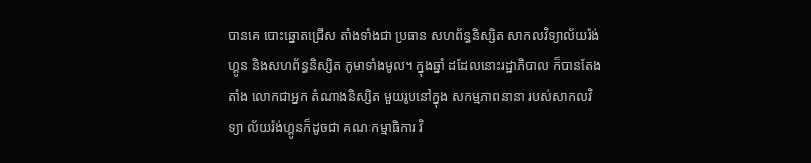បានគេ បោះឆ្នោតជ្រើស តាំងទាំងជា ប្រធាន សហព័ន្ធនិស្សិត សាកលវិទ្យាល័យរ៉ង់ហ្គូន និងសហព័ន្ធនិស្សិត ភូមាទាំងមូល។ ក្នុងឆ្នាំ ដដែលនោះរដ្ឋាភិបាល ក៏បានតែងតាំង លោកជាអ្នក តំណាងនិស្សិត មួយរូបនៅក្នុង សកម្មភាពនានា របស់សាកលវិទ្យា ល័យរ៉ង់ហ្គូនក៏ដូចជា គណៈកម្មាធិការ វិ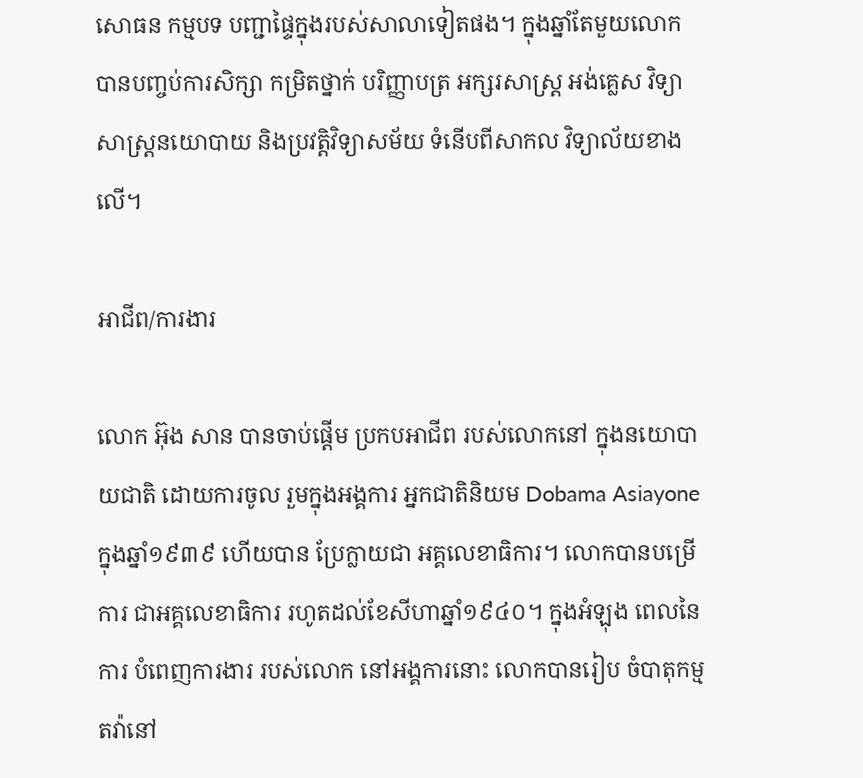សោធន កម្មបទ បញ្ជាផ្ទៃក្នុងរបស់សាលាទៀតផង។ ក្នុងឆ្នាំតែមួយលោក បានបញ្ចប់ការសិក្សា កម្រិតថ្នាក់ បរិញ្ញាបត្រ អក្សរសាស្ត្រ អង់គ្លេស វិទ្យាសាស្ត្រនយោបាយ និងប្រវត្តិវិទ្យាសម័យ ទំនើបពីសាកល វិទ្យាល័យខាងលើ។

អាជីព/ការងារ

លោក អ៊ុង សាន បានចាប់ផ្តើម ប្រកបអាជីព របស់លោកនៅ ក្នុងនយោបាយជាតិ ដោយការចូល រួមក្នុងអង្គការ អ្នកជាតិនិយម Dobama Asiayone ក្នុងឆ្នាំ១៩៣៩ ហើយបាន ប្រែក្លាយជា អគ្គលេខាធិការ។ លោកបានបម្រើការ ជាអគ្គលេខាធិការ រហូតដល់ខែសីហាឆ្នាំ១៩៤០។ ក្នុងអំឡុង ពេលនៃការ បំពេញការងារ របស់លោក នៅអង្គការនោះ លោកបានរៀប ចំបាតុកម្មតវ៉ានៅ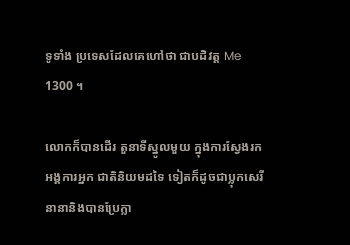ទូទាំង ប្រទេសដែលគេហៅថា ជាបដិវត្ត Me 1300 ។

លោកក៏បានដើរ តួនាទីស្នូលមួយ ក្នុងការស្វែងរកអង្គការអ្នក ជាតិនិយមដទៃ ទៀតក៏ដូចជាប្លុកសេរី នានានិងបានប្រែក្លា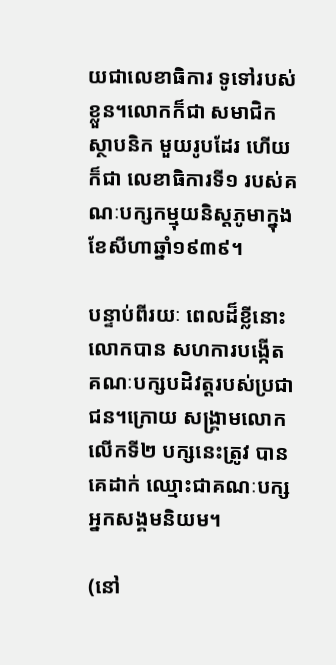យជាលេខាធិការ ទូទៅរបស់ខ្លួន។លោកក៏ជា សមាជិកស្ថាបនិក មួយរូបដែរ ហើយក៏ជា លេខាធិការទី១ របស់គណៈបក្សកម្មុយនិស្តភូមាក្នុងខែសីហាឆ្នាំ១៩៣៩។

បន្ទាប់ពីរយៈ ពេលដ៏ខ្លីនោះ លោកបាន សហការបង្កើត គណៈបក្សបដិវត្តរបស់ប្រជាជន។ក្រោយ សង្គ្រាមលោក លើកទី២ បក្សនេះត្រូវ បានគេដាក់ ឈ្មោះជាគណៈបក្ស អ្នកសង្គមនិយម។

(នៅ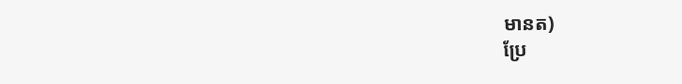មានត)
ប្រែ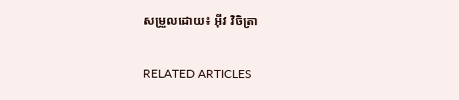សម្រួលដោយ៖ អុីវ វិចិត្រា

RELATED ARTICLES